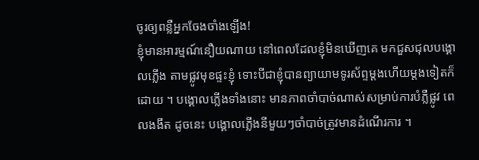ចូរឲ្យពន្លឺអ្នកចែងចាំងឡើង!
ខ្ញុំមានអារម្មណ៍នឿយណាយ នៅពេលដែលខ្ញុំមិនឃើញគេ មកជួសជុលបង្គោលភ្លើង តាមផ្លូវមុខផ្ទះខ្ញុំ ទោះបីជាខ្ញុំបានព្យាយាមទូរស័ព្ទម្តងហើយម្តងទៀតក៏ដោយ ។ បង្គោលភ្លើងទាំងនោះ មានភាពចាំបាច់ណាស់សម្រាប់ការបំភ្លឺផ្លូវ ពេលងងឹត ដូចនេះ បង្គោលភ្លើងនីមួយៗចាំបាច់ត្រូវមានដំណើរការ ។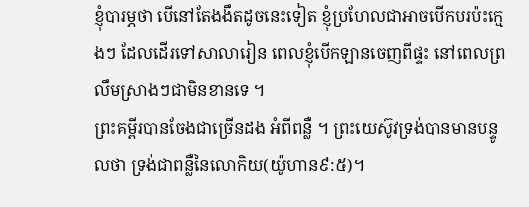ខ្ញុំបារម្ភថា បើនៅតែងងឹតដូចនេះទៀត ខ្ញុំប្រហែលជាអាចបើកបរប៉ះក្មេងៗ ដែលដើរទៅសាលារៀន ពេលខ្ញុំបើកឡានចេញពីផ្ទះ នៅពេលព្រលឹមស្រាងៗជាមិនខានទេ ។
ព្រះគម្ពីរបានចែងជាច្រើនដង អំពីពន្លឺ ។ ព្រះយេស៊ូវទ្រង់បានមានបន្ទូលថា ទ្រង់ជាពន្លឺនៃលោកិយ(យ៉ូហាន៩:៥)។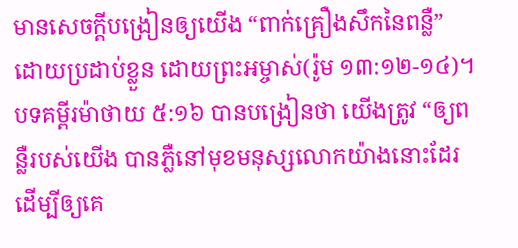មានសេចក្តីបង្រៀនឲ្យយើង “ពាក់គ្រឿងសឹកនៃពន្លឺ” ដោយប្រដាប់ខ្លួន ដោយព្រះអម្ចាស់(រ៉ូម ១៣:១២-១៤)។ បទគម្ពីរម៉ាថាយ ៥:១៦ បានបង្រៀនថា យើងត្រូវ “ឲ្យពន្លឺរបស់យើង បានភ្លឺនៅមុខមនុស្សលោកយ៉ាងនោះដែរ ដើម្បីឲ្យគេ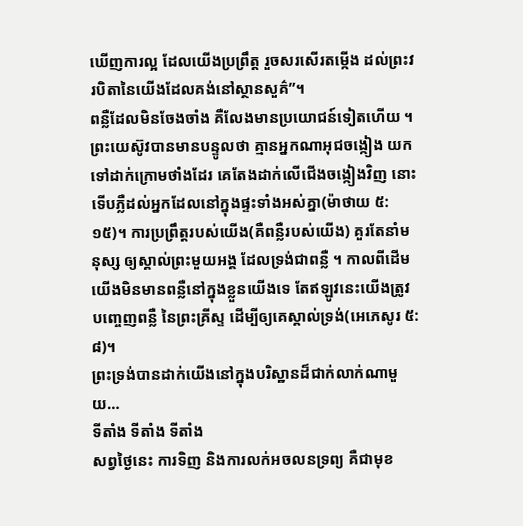ឃើញការល្អ ដែលយើងប្រព្រឹត្ត រួចសរសើរតម្កើង ដល់ព្រះវរបិតានៃយើងដែលគង់នៅស្ថានសួគ៌”។
ពន្លឺដែលមិនចែងចាំង គឺលែងមានប្រយោជន៍ទៀតហើយ ។ ព្រះយេស៊ូវបានមានបន្ទូលថា គ្មានអ្នកណាអុជចង្កៀង យកទៅដាក់ក្រោមថាំងដែរ គេតែងដាក់លើជើងចង្កៀងវិញ នោះទើបភ្លឺដល់អ្នកដែលនៅក្នុងផ្ទះទាំងអស់គ្នា(ម៉ាថាយ ៥:១៥)។ ការប្រព្រឹត្តរបស់យើង(គឺពន្លឺរបស់យើង) គួរតែនាំមនុស្ស ឲ្យស្គាល់ព្រះមួយអង្គ ដែលទ្រង់ជាពន្លឺ ។ កាលពីដើម យើងមិនមានពន្លឺនៅក្នុងខ្លួនយើងទេ តែឥឡូវនេះយើងត្រូវបញ្ចេញពន្លឺ នៃព្រះគ្រីស្ទ ដើម្បីឲ្យគេស្គាល់ទ្រង់(អេភេសូរ ៥:៨)។
ព្រះទ្រង់បានដាក់យើងនៅក្នុងបរិស្ឋានដ៏ជាក់លាក់ណាមួយ…
ទីតាំង ទីតាំង ទីតាំង
សព្វថ្ងៃនេះ ការទិញ និងការលក់អចលនទ្រព្យ គឺជាមុខ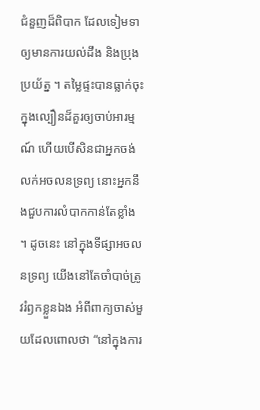ជំនួញដ៏ពិបាក ដែលទៀមទាឲ្យមានការយល់ដឹង និងប្រុងប្រយ័ត្ន ។ តម្លៃផ្ទះបានធ្លាក់ចុះ ក្នុងល្បឿនដ៏គួរឲ្យចាប់អារម្មណ៍ ហើយបើសិនជាអ្នកចង់លក់អចលនទ្រព្យ នោះអ្នកនឹងជួបការលំបាកកាន់តែខ្លាំង ។ ដូចនេះ នៅក្នុងទីផ្សាអចលនទ្រព្យ យើងនៅតែចាំបាច់ត្រូវរំឭកខ្លួនឯង អំពីពាក្យចាស់មួយដែលពោលថា “នៅក្នុងការ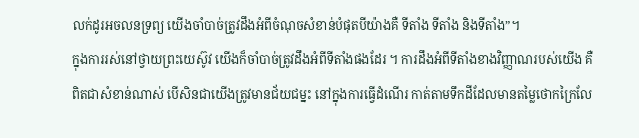លក់ដូរអចលនទ្រព្យ យើងចាំបាច់ត្រូវដឹងអំពីចំណុចសំខាន់បំផុតបីយ៉ាងគឺ ទីតាំង ទីតាំង និងទីតាំង”។
ក្នុងការរស់នៅថ្វាយព្រះយេស៊ូវ យើងក៏ចាំបាច់ត្រូវដឹងអំពីទីតាំងផងដែរ ។ ការដឹងអំពីទីតាំងខាងវិញ្ញាណរបស់យើង គឺពិតជាសំខាន់ណាស់ បើសិនជាយើងត្រូវមានជ័យជម្នះ នៅក្នុងការធ្វើដំណើរ កាត់តាមទឹកដីដែលមានតម្លៃថោកក្រៃលែ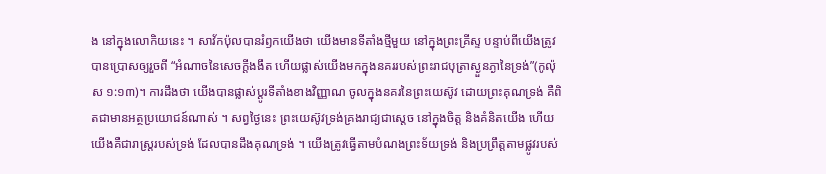ង នៅក្នុងលោកិយនេះ ។ សាវ័កប៉ុលបានរំឭកយើងថា យើងមានទីតាំងថ្មីមួយ នៅក្នុងព្រះគ្រីស្ទ បន្ទាប់ពីយើងត្រូវបានប្រោសឲ្យរួចពី “អំណាចនៃសេចក្តីងងឹត ហើយផ្លាស់យើងមកក្នុងនគររបស់ព្រះរាជបុត្រាស្ងួនភ្ងានៃទ្រង់”(កូល៉ុស ១:១៣)។ ការដឹងថា យើងបានផ្លាស់ប្តូរទីតាំងខាងវិញ្ញាណ ចូលក្នុងនគរនៃព្រះយេស៊ូវ ដោយព្រះគុណទ្រង់ គឺពិតជាមានអត្ថប្រយោជន៍ណាស់ ។ សព្វថ្ងៃនេះ ព្រះយេស៊ូវទ្រង់គ្រងរាជ្យជាស្តេច នៅក្នុងចិត្ត និងគំនិតយើង ហើយយើងគឺជារាស្រ្តរបស់ទ្រង់ ដែលបានដឹងគុណទ្រង់ ។ យើងត្រូវធ្វើតាមបំណងព្រះទ័យទ្រង់ និងប្រព្រឹត្តតាមផ្លូវរបស់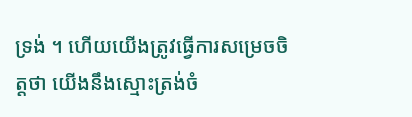ទ្រង់ ។ ហើយយើងត្រូវធ្វើការសម្រេចចិត្តថា យើងនឹងស្មោះត្រង់ចំ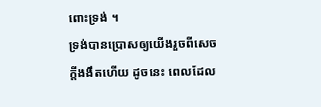ពោះទ្រង់ ។
ទ្រង់បានប្រោសឲ្យយើងរួចពីសេចក្តីងងឹតហើយ ដូចនេះ ពេលដែល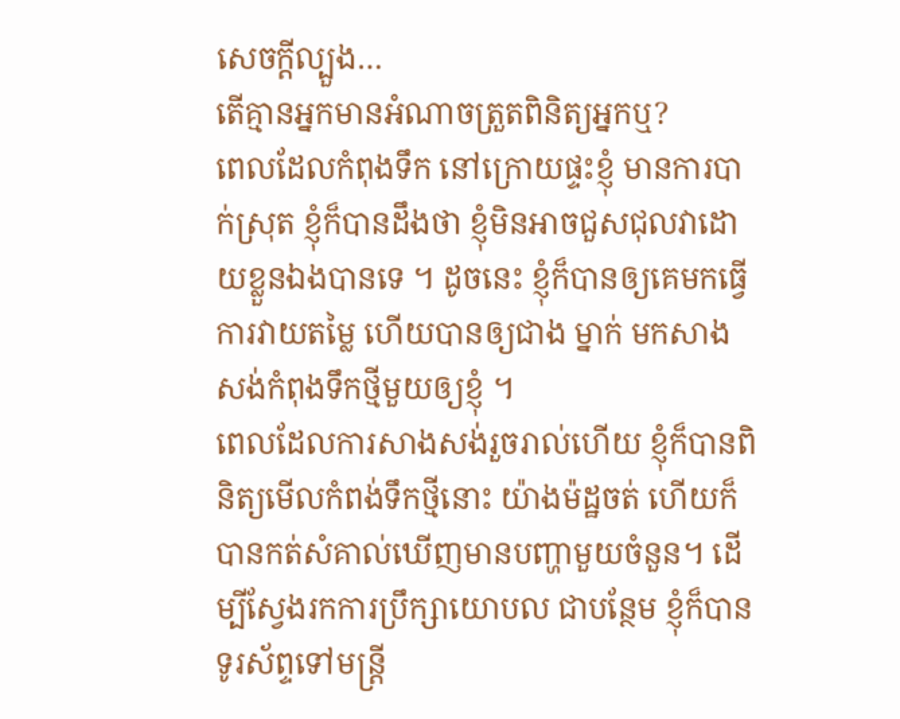សេចក្តីល្បួង…
តើគ្មានអ្នកមានអំណាចត្រួតពិនិត្យអ្នកឬ?
ពេលដែលកំពុងទឹក នៅក្រោយផ្ទះខ្ញុំ មានការបាក់ស្រុត ខ្ញុំក៏បានដឹងថា ខ្ញុំមិនអាចជួសជុលវាដោយខ្លួនឯងបានទេ ។ ដូចនេះ ខ្ញុំក៏បានឲ្យគេមកធ្វើការវាយតម្លៃ ហើយបានឲ្យជាង ម្នាក់ មកសាងសង់កំពុងទឹកថ្មីមួយឲ្យខ្ញុំ ។
ពេលដែលការសាងសង់រួចរាល់ហើយ ខ្ញុំក៏បានពិនិត្យមើលកំពង់ទឹកថ្មីនោះ យ៉ាងម៉ដ្ឋចត់ ហើយក៏បានកត់សំគាល់ឃើញមានបញ្ហាមួយចំនួន។ ដើម្បីស្វែងរកការប្រឹក្សាយោបល ជាបន្ថែម ខ្ញុំក៏បានទូរស័ព្ទទៅមន្ត្រី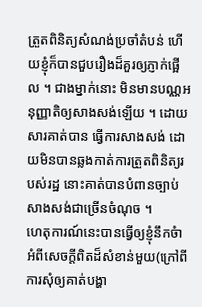ត្រួតពិនិត្យសំណង់ប្រចាំតំបន់ ហើយខ្ញុំក៏បានជួបរឿងដ៏គួរឲ្យភ្ញាក់ផ្អើល ។ ជាងម្នាក់នោះ មិនមានបណ្ណអនុញ្ញាតិឲ្យសាងសង់ឡើយ ។ ដោយសារគាត់បាន ធ្វើការសាងសង់ ដោយមិនបានឆ្លងកាត់ការត្រួតពិនិត្យរបស់រដ្ឋ នោះគាត់បានបំពានច្បាប់សាងសង់ជាច្រើនចំណុច ។
ហេតុការណ៍នេះបានធ្វើឲ្យខ្ញុំនឹកចំា អំពីសេចក្តីពិតដ៏សំខាន់មួយ(ក្រៅពីការសុំឲ្យគាត់បង្ហា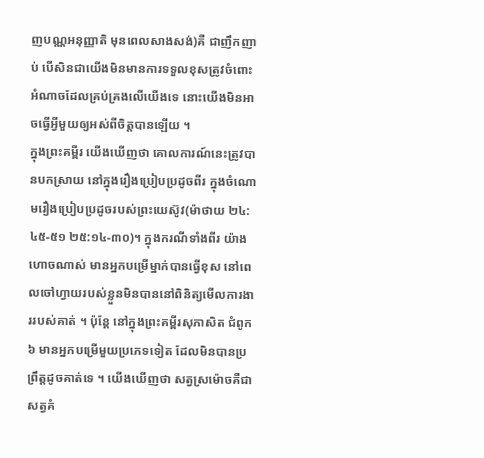ញបណ្ណអនុញ្ញាតិ មុនពេលសាងសង់)គឺ ជាញឹកញាប់ បើសិនជាយើងមិនមានការទទួលខុសត្រូវចំពោះអំណាចដែលគ្រប់គ្រងលើយើងទេ នោះយើងមិនអាចធ្វើអ្វីមួយឲ្យអស់ពីចិត្តបានឡើយ ។
ក្នុងព្រះគម្ពីរ យើងឃើញថា គោលការណ៍នេះត្រូវបានបកស្រាយ នៅក្នុងរឿងប្រៀបប្រដូចពីរ ក្នុងចំណោមរឿងប្រៀបប្រដូចរបស់ព្រះយេស៊ូវ(ម៉ាថាយ ២៤:៤៥-៥១ ២៥:១៤-៣០)។ ក្នុងករណីទាំងពីរ យ៉ាងហោចណាស់ មានអ្នកបម្រើម្នាក់បានធ្វើខុស នៅពេលចៅហ្វាយរបស់ខ្លួនមិនបាននៅពិនិត្យមើលការងាររបស់គាត់ ។ ប៉ុន្តែ នៅក្នុងព្រះគម្ពីរសុភាសិត ជំពូក៦ មានអ្នកបម្រើមួយប្រភេទទៀត ដែលមិនបានប្រព្រឹត្តដូចគាត់ទេ ។ យើងឃើញថា សត្វស្រម៉ោចគឺជាសត្វគំ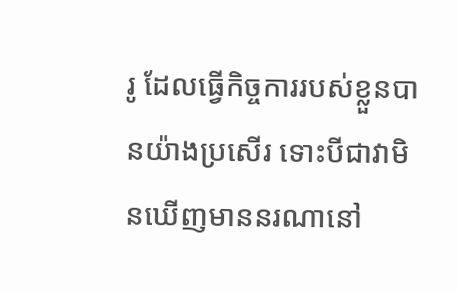រូ ដែលធ្វើកិច្ចការរបស់ខ្លួនបានយ៉ាងប្រសើរ ទោះបីជាវាមិនឃើញមាននរណានៅ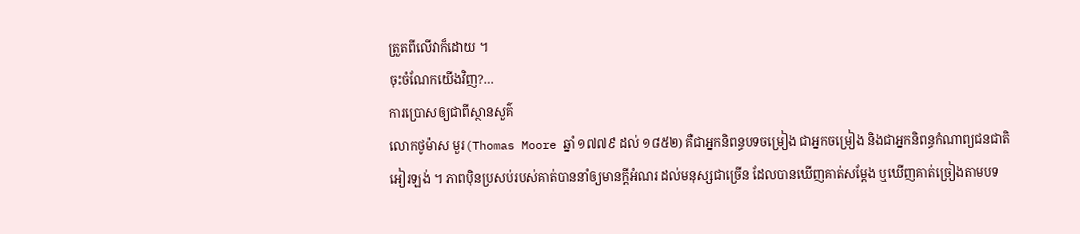ត្រួតពីលើវាក៏ដោយ ។
ចុះចំណែកយើងវិញ?…
ការប្រោសឲ្យជាពីស្ថានសួគ៌
លោកថូម៉ាស មួរ(Thomas Moore ឆ្នាំ ១៧៧៩ ដល់ ១៨៥២) គឺជាអ្នកនិពន្ធបទចម្រៀង ជាអ្នកចម្រៀង និងជាអ្នកនិពន្ធកំណាព្យជនជាតិអៀរឡង់ ។ ភាពប៉ិនប្រសប់របស់គាត់បាននាំឲ្យមានក្តីអំណរ ដល់មនុស្សជាច្រើន ដែលបានឃើញគាត់សម្តែង ឬឃើញគាត់ច្រៀងតាមបទ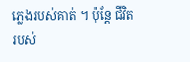ភ្លេងរបស់គាត់ ។ ប៉ុន្តែ ជីវិតរបស់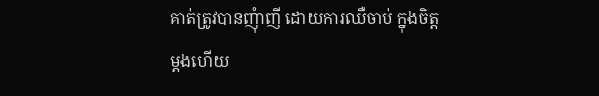គាត់ត្រូវបានញុំាញី ដោយការឈឺចាប់ ក្នុងចិត្តម្តងហើយ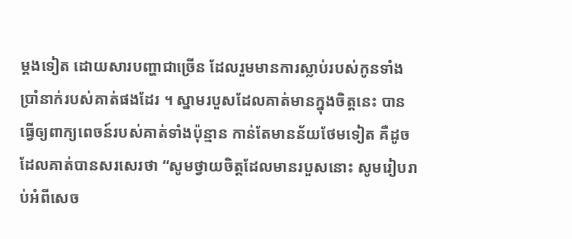ម្តងទៀត ដោយសារបញ្ហាជាច្រើន ដែលរួមមានការស្លាប់របស់កូនទាំងប្រាំនាក់របស់គាត់ផងដែរ ។ ស្នាមរបួសដែលគាត់មានក្នុងចិត្តនេះ បានធ្វើឲ្យពាក្យពេចន៍របស់គាត់ទាំងប៉ុន្មាន កាន់តែមានន័យថែមទៀត គឺដូចដែលគាត់បានសរសេរថា “សូមថ្វាយចិត្តដែលមានរបួសនោះ សូមរៀបរាប់អំពីសេច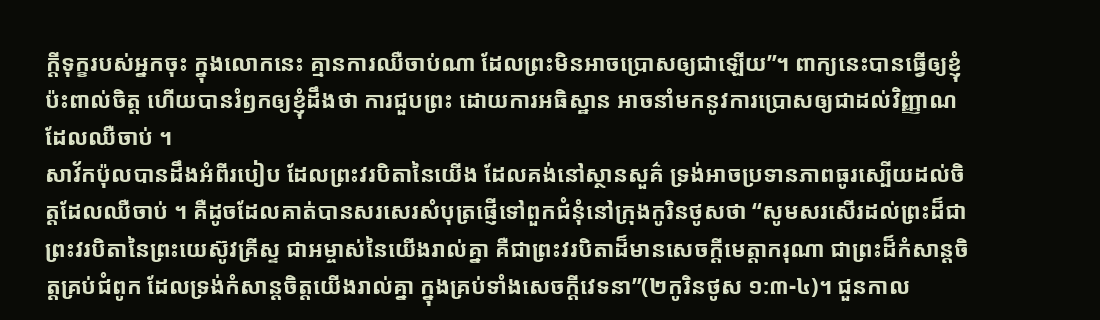ក្តីទុក្ខរបស់អ្នកចុះ ក្នុងលោកនេះ គ្មានការឈឺចាប់ណា ដែលព្រះមិនអាចប្រោសឲ្យជាឡើយ”។ ពាក្យនេះបានធ្វើឲ្យខ្ញុំប៉ះពាល់ចិត្ត ហើយបានរំឭកឲ្យខ្ញុំដឹងថា ការជួបព្រះ ដោយការអធិស្ឋាន អាចនាំមកនូវការប្រោសឲ្យជាដល់វិញ្ញាណដែលឈឺចាប់ ។
សាវ័កប៉ុលបានដឹងអំពីរបៀប ដែលព្រះវរបិតានៃយើង ដែលគង់នៅស្ថានសួគ៌ ទ្រង់អាចប្រទានភាពធូរស្បើយដល់ចិត្តដែលឈឺចាប់ ។ គឺដូចដែលគាត់បានសរសេរសំបុត្រផ្ញើទៅពួកជំនុំនៅក្រុងកូរិនថូសថា “សូមសរសើរដល់ព្រះដ៏ជាព្រះវរបិតានៃព្រះយេស៊ូវគ្រីស្ទ ជាអម្ចាស់នៃយើងរាល់គ្នា គឺជាព្រះវរបិតាដ៏មានសេចក្តីមេត្តាករុណា ជាព្រះដ៏កំសាន្តចិត្តគ្រប់ជំពូក ដែលទ្រង់កំសាន្តចិត្តយើងរាល់គ្នា ក្នុងគ្រប់ទាំងសេចក្តីវេទនា”(២កូរិនថូស ១:៣-៤)។ ជួនកាល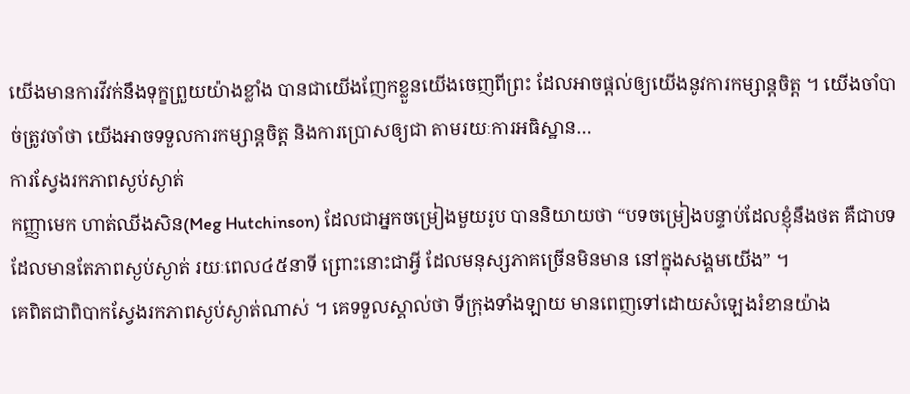យើងមានការវីវក់នឹងទុក្ខព្រួយយ៉ាងខ្លាំង បានជាយើងញែកខ្លួនយើងចេញពីព្រះ ដែលអាចផ្តល់ឲ្យយើងនូវការកម្សាន្តចិត្ត ។ យើងចាំបាច់ត្រូវចាំថា យើងអាចទទួលការកម្សាន្តចិត្ត និងការប្រោសឲ្យជា តាមរយៈការអធិស្ឋាន…
ការស្វែងរកភាពស្ងប់ស្ងាត់
កញ្ញាមេក ហាត់ឈីងសិន(Meg Hutchinson) ដែលជាអ្នកចម្រៀងមួយរូប បាននិយាយថា “បទចម្រៀងបន្ទាប់ដែលខ្ញុំនឹងថត គឺជាបទដែលមានតែភាពស្ងប់ស្ងាត់ រយៈពេល៤៥នាទី ព្រោះនោះជាអ្វី ដែលមនុស្សភាគច្រើនមិនមាន នៅក្នុងសង្គមយើង” ។
គេពិតជាពិបាកស្វែងរកភាពស្ងប់ស្ងាត់ណាស់ ។ គេទទួលស្គាល់ថា ទីក្រុងទាំងឡាយ មានពេញទៅដោយសំឡេងរំខានយ៉ាង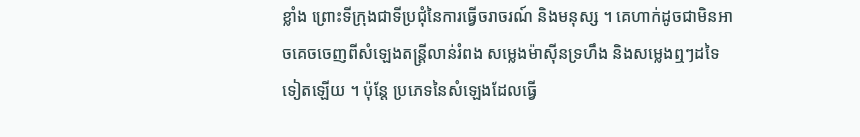ខ្លាំង ព្រោះទីក្រុងជាទីប្រជុំនៃការធ្វើចរាចរណ៍ និងមនុស្ស ។ គេហាក់ដូចជាមិនអាចគេចចេញពីសំឡេងតន្រ្តីលាន់រំពង សម្លេងម៉ាស៊ីនទ្រហឹង និងសម្លេងឮៗដទៃទៀតឡើយ ។ ប៉ុន្តែ ប្រភេទនៃសំឡេងដែលធ្វើ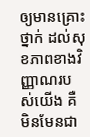ឲ្យមានគ្រោះថ្នាក់ ដល់សុខភាពខាងវិញ្ញាណរបស់យើង គឺមិនមែនជា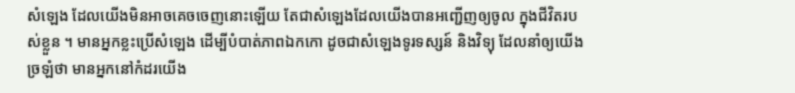សំឡេង ដែលយើងមិនអាចគេចចេញនោះឡើយ តែជាសំឡេងដែលយើងបានអញ្ជើញឲ្យចូល ក្នុងជីវិតរបស់ខ្លួន ។ មានអ្នកខ្លះប្រើសំឡេង ដើម្បីបំបាត់ភាពឯកកោ ដូចជាសំឡេងទូរទស្សន៍ និងវិទ្យុ ដែលនាំឲ្យយើងច្រឡំថា មានអ្នកនៅកំដរយើង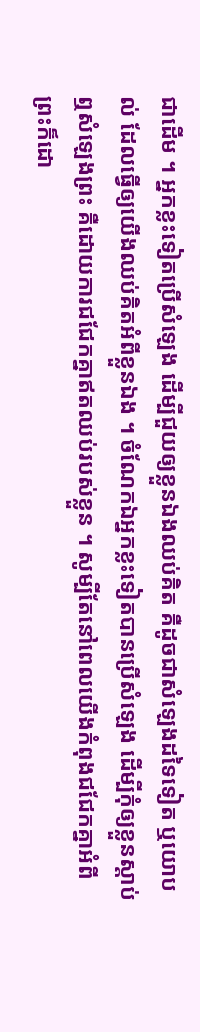ជាដើម ។ អ្នកខ្លះទៀតប្រើសំឡេង ដើម្បីជួយឲ្យខ្លួនឯងឈប់គិត គឺដូចជាសំឡេងដទៃទៀត ឬយោបល់ ដែលធ្វើឲ្យយើងឈប់គិតអំពីខ្លួនឯង ។ ចំណែកឯអ្នកខ្លះទៀតបានប្រើសំឡេង ដើម្បីកុំឲ្យខ្លួនស្តាប់ឮសំឡេងព្រះ គឺដោយការជជែកគ្នាឥតឈប់របស់ខ្លួន ។ សូម្បីតែនៅពេលយើងកំពុងជជែកគ្នាអំពីព្រះក៏ដោ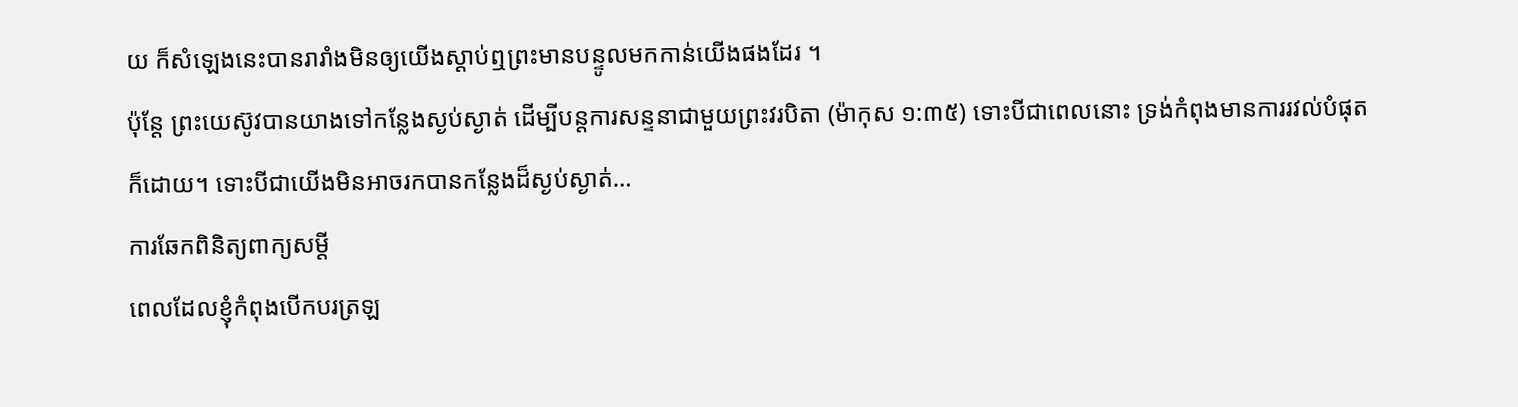យ ក៏សំឡេងនេះបានរារាំងមិនឲ្យយើងស្តាប់ឮព្រះមានបន្ទូលមកកាន់យើងផងដែរ ។
ប៉ុន្តែ ព្រះយេស៊ូវបានយាងទៅកន្លែងស្ងប់ស្ងាត់ ដើម្បីបន្តការសន្ទនាជាមួយព្រះវរបិតា (ម៉ាកុស ១:៣៥) ទោះបីជាពេលនោះ ទ្រង់កំពុងមានការរវល់បំផុតក៏ដោយ។ ទោះបីជាយើងមិនអាចរកបានកន្លែងដ៏ស្ងប់ស្ងាត់…
ការឆែកពិនិត្យពាក្យសម្តី
ពេលដែលខ្ញុំកំពុងបើកបរត្រឡ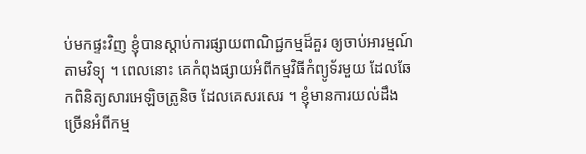ប់មកផ្ទះវិញ ខ្ញុំបានស្តាប់ការផ្សាយពាណិជ្ជកម្មដ៏គួរ ឲ្យចាប់អារម្មណ៍ តាមវិទ្យុ ។ ពេលនោះ គេកំពុងផ្សាយអំពីកម្មវិធីកំព្យូទ័រមួយ ដែលឆែកពិនិត្យសារអេឡិចត្រូនិច ដែលគេសរសេរ ។ ខ្ញុំមានការយល់ដឹងច្រើនអំពីកម្ម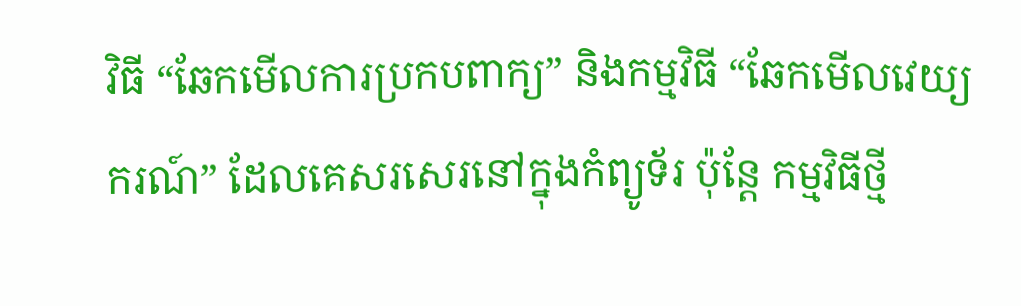វិធី “ឆែកមើលការប្រកបពាក្យ” និងកម្មវិធី “ឆែកមើលវេយ្យករណ៍” ដែលគេសរសេរនៅក្នុងកំព្យូទ័រ ប៉ុន្តែ កម្មវិធីថ្មី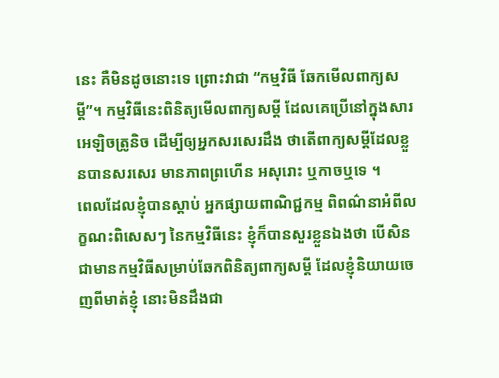នេះ គឺមិនដូចនោះទេ ព្រោះវាជា “កម្មវិធី ឆែកមើលពាក្យសម្តី”។ កម្មវិធីនេះពិនិត្យមើលពាក្យសម្តី ដែលគេប្រើនៅក្នុងសារអេឡិចត្រូនិច ដើម្បីឲ្យអ្នកសរសេរដឹង ថាតើពាក្យសម្តីដែលខ្លួនបានសរសេរ មានភាពព្រហើន អសុរោះ ឬកាចឬទេ ។
ពេលដែលខ្ញុំបានស្តាប់ អ្នកផ្សាយពាណិជ្ជកម្ម ពិពណ៌នាអំពីលក្ខណះពិសេសៗ នៃកម្មវិធីនេះ ខ្ញុំក៏បានសួរខ្លួនឯងថា បើសិនជាមានកម្មវិធីសម្រាប់ឆែកពិនិត្យពាក្យសម្តី ដែលខ្ញុំនិយាយចេញពីមាត់ខ្ញុំ នោះមិនដឹងជា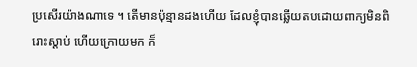ប្រសើរយ៉ាងណាទេ ។ តើមានប៉ុន្មានដងហើយ ដែលខ្ញុំបានឆ្លើយតបដោយពាក្យមិនពិរោះស្តាប់ ហើយក្រោយមក ក៏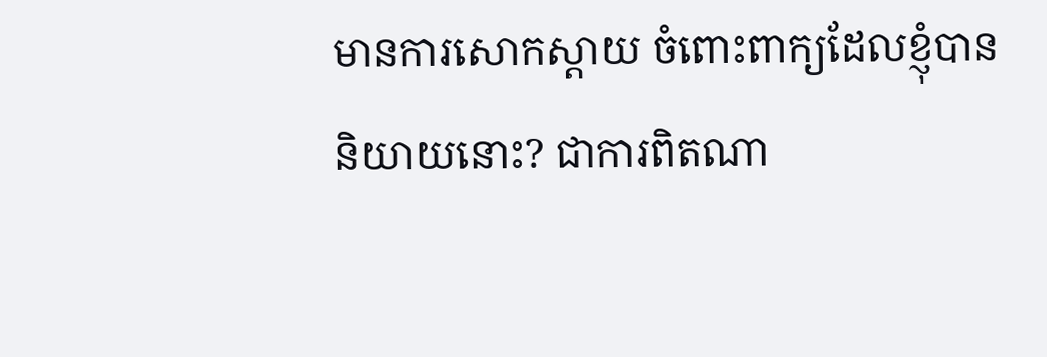មានការសោកស្តាយ ចំពោះពាក្យដែលខ្ញុំបាននិយាយនោះ? ជាការពិតណា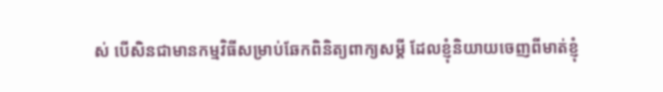ស់ បើសិនជាមានកម្មវិធីសម្រាប់ឆែកពិនិត្យពាក្យសម្តី ដែលខ្ញុំនិយាយចេញពីមាត់ខ្ញុំ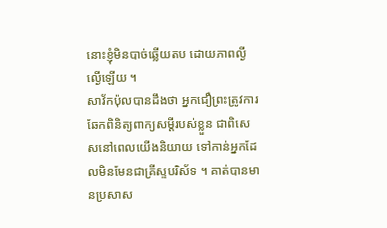នោះខ្ញុំមិនបាច់ឆ្លើយតប ដោយភាពល្ងីល្ងើឡើយ ។
សាវ័កប៉ុលបានដឹងថា អ្នកជឿព្រះត្រូវការឆែកពិនិត្យពាក្យសម្តីរបស់ខ្លួន ជាពិសេសនៅពេលយើងនិយាយ ទៅកាន់អ្នកដែលមិនមែនជាគ្រីស្ទបរិស័ទ ។ គាត់បានមានប្រសាស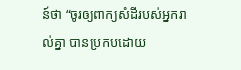ន៍ថា “ចូរឲ្យពាក្យសំដីរបស់អ្នករាល់គ្នា បានប្រកបដោយ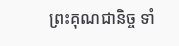ព្រះគុណជានិច្ច ទាំ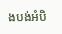ងបង់អំបិ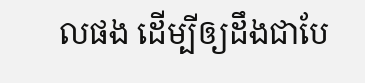លផង ដើម្បីឲ្យដឹងជាបែ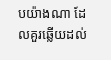បយ៉ាងណា ដែលគួរឆ្លើយដល់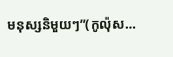មនុស្សនិមួយៗ”(កូល៉ុស…